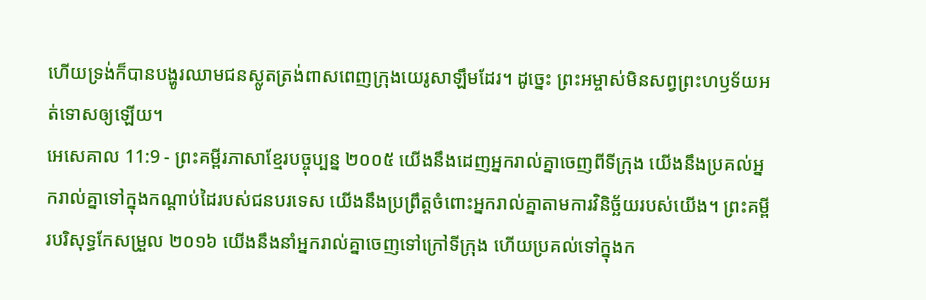ហើយទ្រង់ក៏បានបង្ហូរឈាមជនស្លូតត្រង់ពាសពេញក្រុងយេរូសាឡឹមដែរ។ ដូច្នេះ ព្រះអម្ចាស់មិនសព្វព្រះហឫទ័យអត់ទោសឲ្យឡើយ។
អេសេគាល 11:9 - ព្រះគម្ពីរភាសាខ្មែរបច្ចុប្បន្ន ២០០៥ យើងនឹងដេញអ្នករាល់គ្នាចេញពីទីក្រុង យើងនឹងប្រគល់អ្នករាល់គ្នាទៅក្នុងកណ្ដាប់ដៃរបស់ជនបរទេស យើងនឹងប្រព្រឹត្តចំពោះអ្នករាល់គ្នាតាមការវិនិច្ឆ័យរបស់យើង។ ព្រះគម្ពីរបរិសុទ្ធកែសម្រួល ២០១៦ យើងនឹងនាំអ្នករាល់គ្នាចេញទៅក្រៅទីក្រុង ហើយប្រគល់ទៅក្នុងក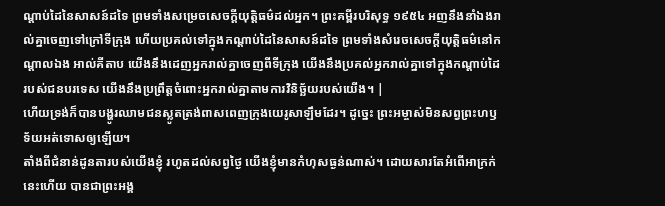ណ្ដាប់ដៃនៃសាសន៍ដទៃ ព្រមទាំងសម្រេចសេចក្ដីយុត្តិធម៌ដល់អ្នក។ ព្រះគម្ពីរបរិសុទ្ធ ១៩៥៤ អញនឹងនាំឯងរាល់គ្នាចេញទៅក្រៅទីក្រុង ហើយប្រគល់ទៅក្នុងកណ្តាប់ដៃនៃសាសន៍ដទៃ ព្រមទាំងសំរេចសេចក្ដីយុត្តិធម៌នៅកណ្តាលឯង អាល់គីតាប យើងនឹងដេញអ្នករាល់គ្នាចេញពីទីក្រុង យើងនឹងប្រគល់អ្នករាល់គ្នាទៅក្នុងកណ្ដាប់ដៃរបស់ជនបរទេស យើងនឹងប្រព្រឹត្តចំពោះអ្នករាល់គ្នាតាមការវិនិច្ឆ័យរបស់យើង។ |
ហើយទ្រង់ក៏បានបង្ហូរឈាមជនស្លូតត្រង់ពាសពេញក្រុងយេរូសាឡឹមដែរ។ ដូច្នេះ ព្រះអម្ចាស់មិនសព្វព្រះហឫទ័យអត់ទោសឲ្យឡើយ។
តាំងពីជំនាន់ដូនតារបស់យើងខ្ញុំ រហូតដល់សព្វថ្ងៃ យើងខ្ញុំមានកំហុសធ្ងន់ណាស់។ ដោយសារតែអំពើអាក្រក់នេះហើយ បានជាព្រះអង្គ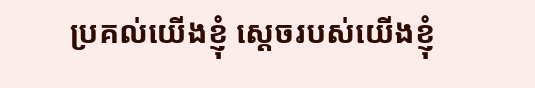ប្រគល់យើងខ្ញុំ ស្ដេចរបស់យើងខ្ញុំ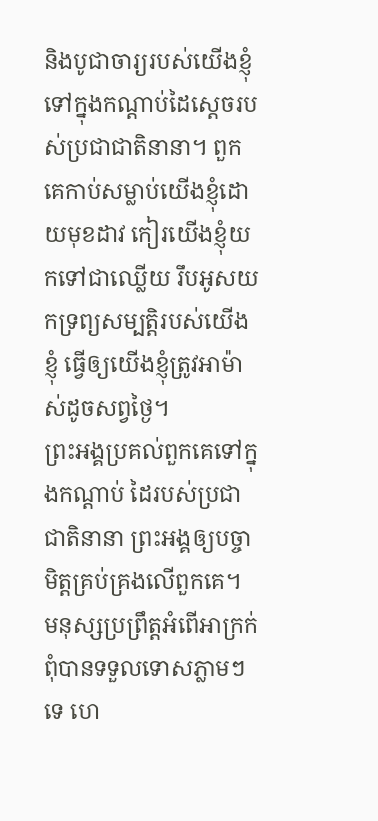និងបូជាចារ្យរបស់យើងខ្ញុំទៅក្នុងកណ្ដាប់ដៃស្ដេចរបស់ប្រជាជាតិនានា។ ពួកគេកាប់សម្លាប់យើងខ្ញុំដោយមុខដាវ កៀរយើងខ្ញុំយកទៅជាឈ្លើយ រឹបអូសយកទ្រព្យសម្បត្តិរបស់យើងខ្ញុំ ធ្វើឲ្យយើងខ្ញុំត្រូវអាម៉ាស់ដូចសព្វថ្ងៃ។
ព្រះអង្គប្រគល់ពួកគេទៅក្នុងកណ្ដាប់ ដៃរបស់ប្រជាជាតិនានា ព្រះអង្គឲ្យបច្ចាមិត្តគ្រប់គ្រងលើពួកគេ។
មនុស្សប្រព្រឹត្តអំពើអាក្រក់ពុំបានទទួលទោសភ្លាមៗទេ ហេ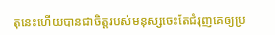តុនេះហើយបានជាចិត្តរបស់មនុស្សចេះតែជំរុញគេឲ្យប្រ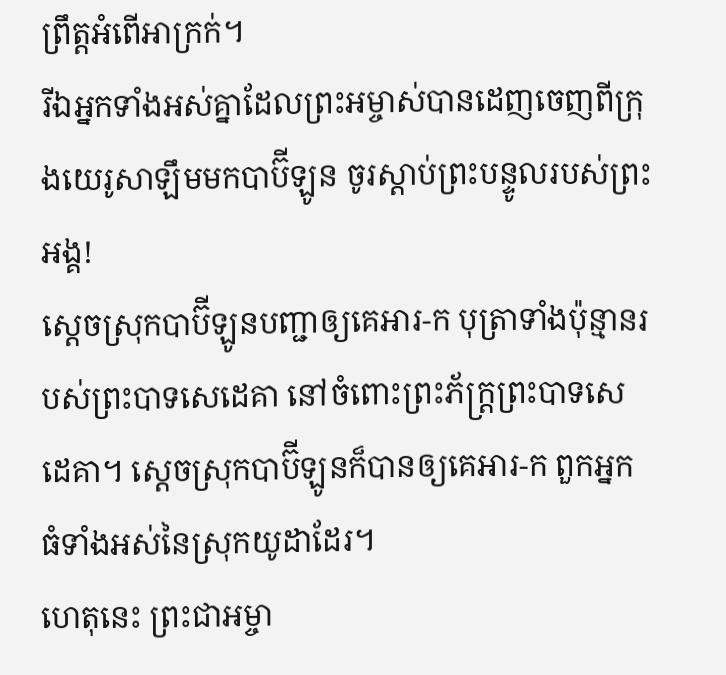ព្រឹត្តអំពើអាក្រក់។
រីឯអ្នកទាំងអស់គ្នាដែលព្រះអម្ចាស់បានដេញចេញពីក្រុងយេរូសាឡឹមមកបាប៊ីឡូន ចូរស្ដាប់ព្រះបន្ទូលរបស់ព្រះអង្គ!
ស្ដេចស្រុកបាប៊ីឡូនបញ្ជាឲ្យគេអារ-ក បុត្រាទាំងប៉ុន្មានរបស់ព្រះបាទសេដេគា នៅចំពោះព្រះភ័ក្ត្រព្រះបាទសេដេគា។ ស្ដេចស្រុកបាប៊ីឡូនក៏បានឲ្យគេអារ-ក ពួកអ្នកធំទាំងអស់នៃស្រុកយូដាដែរ។
ហេតុនេះ ព្រះជាអម្ចា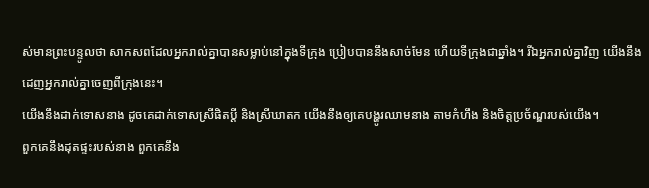ស់មានព្រះបន្ទូលថា សាកសពដែលអ្នករាល់គ្នាបានសម្លាប់នៅក្នុងទីក្រុង ប្រៀបបាននឹងសាច់មែន ហើយទីក្រុងជាឆ្នាំង។ រីឯអ្នករាល់គ្នាវិញ យើងនឹងដេញអ្នករាល់គ្នាចេញពីក្រុងនេះ។
យើងនឹងដាក់ទោសនាង ដូចគេដាក់ទោសស្រីផិតប្ដី និងស្រីឃាតក យើងនឹងឲ្យគេបង្ហូរឈាមនាង តាមកំហឹង និងចិត្តប្រច័ណ្ឌរបស់យើង។
ពួកគេនឹងដុតផ្ទះរបស់នាង ពួកគេនឹង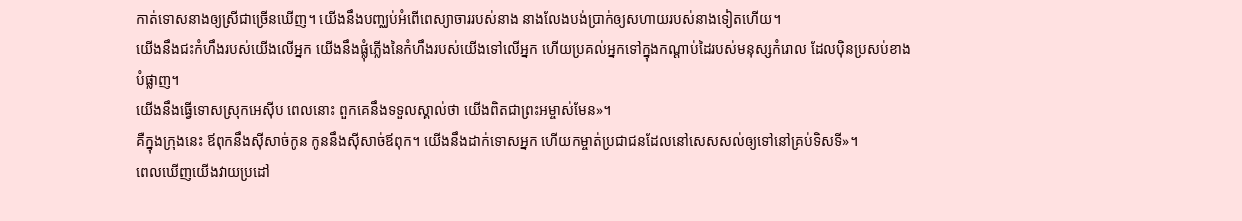កាត់ទោសនាងឲ្យស្រីជាច្រើនឃើញ។ យើងនឹងបញ្ឈប់អំពើពេស្យាចាររបស់នាង នាងលែងបង់ប្រាក់ឲ្យសហាយរបស់នាងទៀតហើយ។
យើងនឹងជះកំហឹងរបស់យើងលើអ្នក យើងនឹងផ្លុំភ្លើងនៃកំហឹងរបស់យើងទៅលើអ្នក ហើយប្រគល់អ្នកទៅក្នុងកណ្ដាប់ដៃរបស់មនុស្សកំរោល ដែលប៉ិនប្រសប់ខាងបំផ្លាញ។
យើងនឹងធ្វើទោសស្រុកអេស៊ីប ពេលនោះ ពួកគេនឹងទទួលស្គាល់ថា យើងពិតជាព្រះអម្ចាស់មែន»។
គឺក្នុងក្រុងនេះ ឪពុកនឹងស៊ីសាច់កូន កូននឹងស៊ីសាច់ឪពុក។ យើងនឹងដាក់ទោសអ្នក ហើយកម្ចាត់ប្រជាជនដែលនៅសេសសល់ឲ្យទៅនៅគ្រប់ទិសទី»។
ពេលឃើញយើងវាយប្រដៅ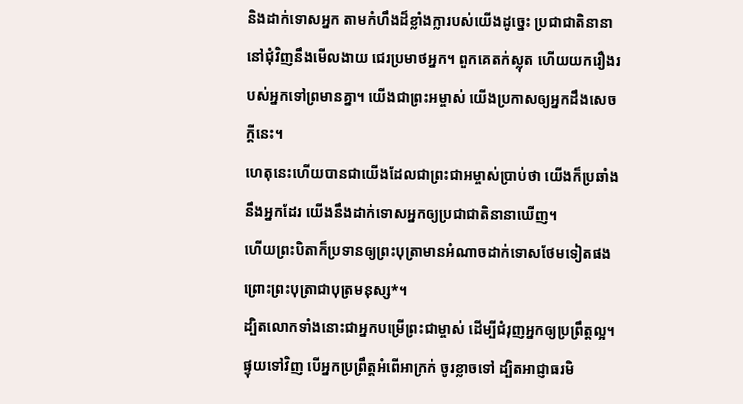និងដាក់ទោសអ្នក តាមកំហឹងដ៏ខ្លាំងក្លារបស់យើងដូច្នេះ ប្រជាជាតិនានានៅជុំវិញនឹងមើលងាយ ជេរប្រមាថអ្នក។ ពួកគេតក់ស្លុត ហើយយករឿងរបស់អ្នកទៅព្រមានគ្នា។ យើងជាព្រះអម្ចាស់ យើងប្រកាសឲ្យអ្នកដឹងសេចក្ដីនេះ។
ហេតុនេះហើយបានជាយើងដែលជាព្រះជាអម្ចាស់ប្រាប់ថា យើងក៏ប្រឆាំងនឹងអ្នកដែរ យើងនឹងដាក់ទោសអ្នកឲ្យប្រជាជាតិនានាឃើញ។
ហើយព្រះបិតាក៏ប្រទានឲ្យព្រះបុត្រាមានអំណាចដាក់ទោសថែមទៀតផង ព្រោះព្រះបុត្រាជាបុត្រមនុស្ស*។
ដ្បិតលោកទាំងនោះជាអ្នកបម្រើព្រះជាម្ចាស់ ដើម្បីជំរុញអ្នកឲ្យប្រព្រឹត្តល្អ។ ផ្ទុយទៅវិញ បើអ្នកប្រព្រឹត្តអំពើអាក្រក់ ចូរខ្លាចទៅ ដ្បិតអាជ្ញាធរមិ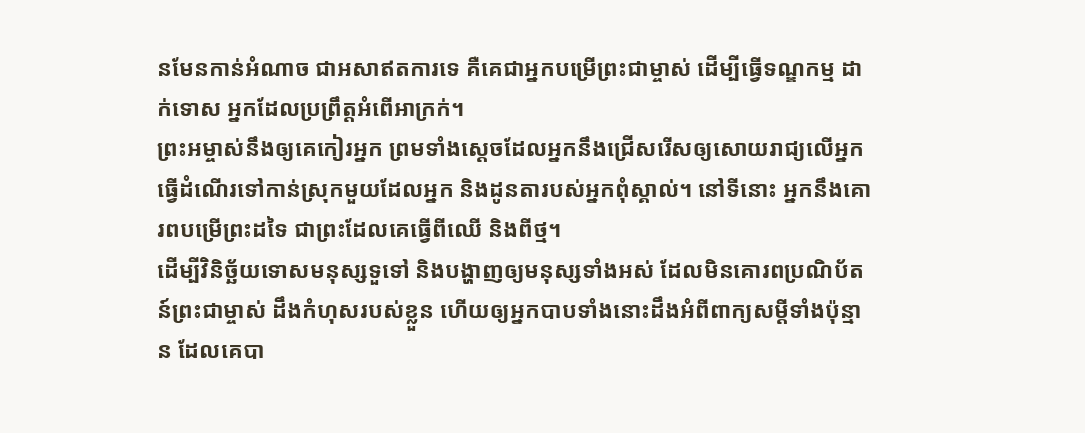នមែនកាន់អំណាច ជាអសាឥតការទេ គឺគេជាអ្នកបម្រើព្រះជាម្ចាស់ ដើម្បីធ្វើទណ្ឌកម្ម ដាក់ទោស អ្នកដែលប្រព្រឹត្តអំពើអាក្រក់។
ព្រះអម្ចាស់នឹងឲ្យគេកៀរអ្នក ព្រមទាំងស្ដេចដែលអ្នកនឹងជ្រើសរើសឲ្យសោយរាជ្យលើអ្នក ធ្វើដំណើរទៅកាន់ស្រុកមួយដែលអ្នក និងដូនតារបស់អ្នកពុំស្គាល់។ នៅទីនោះ អ្នកនឹងគោរពបម្រើព្រះដទៃ ជាព្រះដែលគេធ្វើពីឈើ និងពីថ្ម។
ដើម្បីវិនិច្ឆ័យទោសមនុស្សទួទៅ និងបង្ហាញឲ្យមនុស្សទាំងអស់ ដែលមិនគោរពប្រណិប័តន៍ព្រះជាម្ចាស់ ដឹងកំហុសរបស់ខ្លួន ហើយឲ្យអ្នកបាបទាំងនោះដឹងអំពីពាក្យសម្ដីទាំងប៉ុន្មាន ដែលគេបា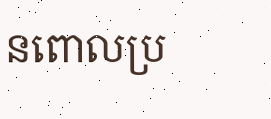នពោលប្រ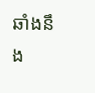ឆាំងនឹង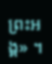ព្រះអង្គ» ។